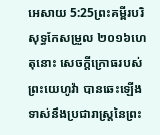អេសាយ 5:25ព្រះគម្ពីរបរិសុទ្ធកែសម្រួល ២០១៦ហេតុនោះ សេចក្ដីក្រោធរបស់ព្រះយេហូវ៉ា បានឆេះឡើងទាស់នឹងប្រជារាស្ត្រនៃព្រះ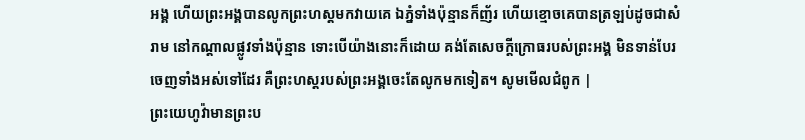អង្គ ហើយព្រះអង្គបានលូកព្រះហស្តមកវាយគេ ឯភ្នំទាំងប៉ុន្មានក៏ញ័រ ហើយខ្មោចគេបានត្រឡប់ដូចជាសំរាម នៅកណ្ដាលផ្លូវទាំងប៉ុន្មាន ទោះបើយ៉ាងនោះក៏ដោយ គង់តែសេចក្ដីក្រោធរបស់ព្រះអង្គ មិនទាន់បែរចេញទាំងអស់ទៅដែរ គឺព្រះហស្តរបស់ព្រះអង្គចេះតែលូកមកទៀត។ សូមមើលជំពូក |
ព្រះយេហូវ៉ាមានព្រះប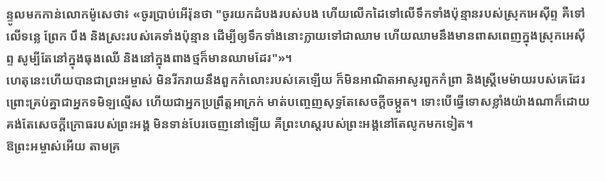ន្ទូលមកកាន់លោកម៉ូសេថា៖ «ចូរប្រាប់អើរ៉ុនថា "ចូរយកដំបងរបស់បង ហើយលើកដៃទៅលើទឹកទាំងប៉ុន្មានរបស់ស្រុកអេស៊ីព្ទ គឺទៅលើទន្លេ ព្រែក បឹង និងស្រះរបស់គេទាំងប៉ុន្មាន ដើម្បីឲ្យទឹកទាំងនោះក្លាយទៅជាឈាម ហើយឈាមនឹងមានពាសពេញក្នុងស្រុកអេស៊ីព្ទ សូម្បីតែនៅក្នុងធុងឈើ និងនៅក្នុងពាងថ្មក៏មានឈាមដែរ"»។
ហេតុនេះហើយបានជាព្រះអម្ចាស់ មិនរីករាយនឹងពួកកំលោះរបស់គេឡើយ ក៏មិនអាណិតអាសូរពួកកំព្រា និងស្ត្រីមេម៉ាយរបស់គេដែរ ព្រោះគ្រប់គ្នាជាអ្នកទមិឡល្មើស ហើយជាអ្នកប្រព្រឹត្តអាក្រក់ មាត់បញ្ចេញសុទ្ធតែសេចក្ដីចម្កួត។ ទោះបើធ្វើទោសខ្លាំងយ៉ាងណាក៏ដោយ គង់តែសេចក្ដីក្រោធរបស់ព្រះអង្គ មិនទាន់បែរចេញនៅឡើយ គឺព្រះហស្តរបស់ព្រះអង្គនៅតែលូកមកទៀត។
ឱព្រះអម្ចាស់អើយ តាមគ្រ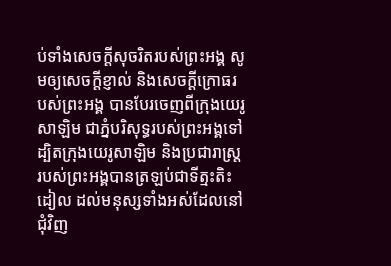ប់ទាំងសេចក្ដីសុចរិតរបស់ព្រះអង្គ សូមឲ្យសេចក្ដីខ្ញាល់ និងសេចក្ដីក្រោធរបស់ព្រះអង្គ បានបែរចេញពីក្រុងយេរូសាឡិម ជាភ្នំបរិសុទ្ធរបស់ព្រះអង្គទៅ ដ្បិតក្រុងយេរូសាឡិម និងប្រជារាស្ត្ររបស់ព្រះអង្គបានត្រឡប់ជាទីត្មះតិះដៀល ដល់មនុស្សទាំងអស់ដែលនៅជុំវិញ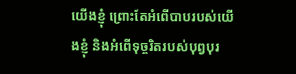យើងខ្ញុំ ព្រោះតែអំពើបាបរបស់យើងខ្ញុំ និងអំពើទុច្ចរិតរបស់បុព្វបុរ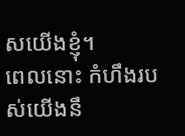សយើងខ្ញុំ។
ពេលនោះ កំហឹងរបស់យើងនឹ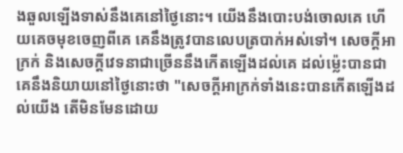ងឆួលឡើងទាស់នឹងគេនៅថ្ងៃនោះ។ យើងនឹងបោះបង់ចោលគេ ហើយគេចមុខចេញពីគេ គេនឹងត្រូវបានលេបត្របាក់អស់ទៅ។ សេចក្ដីអាក្រក់ និងសេចក្ដីវេទនាជាច្រើននឹងកើតឡើងដល់គេ ដល់ម៉្លេះបានជាគេនឹងនិយាយនៅថ្ងៃនោះថា "សេចក្ដីអាក្រក់ទាំងនេះបានកើតឡើងដល់យើង តើមិនមែនដោយ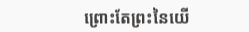ព្រោះតែព្រះនៃយើ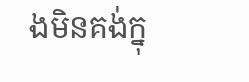ងមិនគង់ក្នុ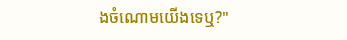ងចំណោមយើងទេឬ?"